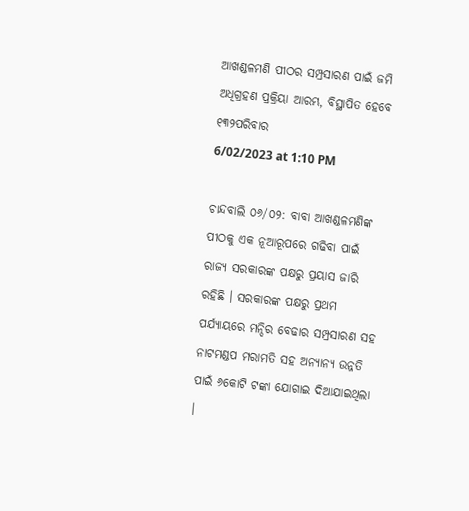ଆଖଣ୍ଡଳମଣି ପୀଠର ସମ୍ପ୍ରସାରଣ ପାଇଁ ଜମି ଅଧିଗ୍ରହଣ ପ୍ରକ୍ରିୟା ଆରମ୍ଭ, ବିସ୍ଥାପିତ ହେବେ ୧୩୨ପରିବାର
6/02/2023 at 1:10 PM

ଚାନ୍ଦବାଲି ୦୬/୦୨: ବାବା ଆଖଣ୍ଡଳମଣିଙ୍କ ପୀଠକୁ ଏକ ନୂଆରୂପରେ ଗଢିବା ପାଇଁ ରାଜ୍ୟ ସରକାରଙ୍କ ପକ୍ଷରୁ ପ୍ରୟାସ ଜାରି ରହିଛି । ସରକାରଙ୍କ ପକ୍ଷରୁ ପ୍ରଥମ ପର୍ଯ୍ୟାୟରେ ମନ୍ଦିର ବେଢାର ସମ୍ପ୍ରସାରଣ ସହ ନାଟମଣ୍ଡପ ମରାମତି ସହ ଅନ୍ୟାନ୍ୟ ଉନ୍ନତି ପାଇଁ ୬କୋଟି ଟଙ୍କା ଯୋଗାଇ ଦିଆଯାଇଥିଲା ।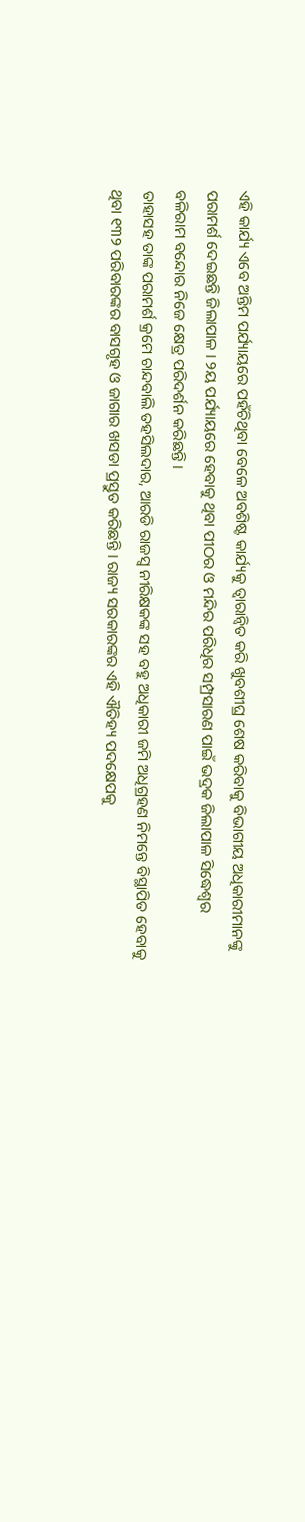ଏହି କାର୍ଯ୍ୟ ଏବେ ଅନ୍ତିମ ପର୍ଯ୍ୟାୟରେ ପହଁଚିଥିବା ବେଳେ ଅବଶିଷ୍ଟ କାର୍ଯ୍ୟକୁ ତ୍ୱାରାନ୍ୱିତ କରି ଖୁବଶୀଘ୍ର ଶେଷ କରିବାକୁ ବିଭାଗୀୟ ଅଧିକାରୀମାନଙ୍କୁ ପରାମର୍ଶ ଦେଇଛନ୍ତି ଜିଲାପାଳ । ୨ୟ ପର୍ଯ୍ୟାୟରେ ହେବାକୁ ଥିବା ପୀଠର ଓ ମନ୍ଦିର ପରିଧିର ସମ୍ପ୍ରସାରଣ ପାଇଁ ଭଦ୍ରକ ଜିଲାପାଳ ସିଦ୍ଧେଶ୍ବର ବଳିରାମ ବନ୍ଦୋର ନିଜେ କ୍ଷେତ୍ର ପରିଦର୍ଶନ କରିଛନ୍ତି ।
ତାହାସହ ତାଙ୍କ ପରାମର୍ଶ କ୍ରମେ ଚାନ୍ଦବାଲି ତହସିଲଦାର, ଆରଡି ରାଜସ୍ୱ ନୀରିକ୍ଷକଙ୍କ ସହ ବହୁ ଅଧିକାରୀ ଜମି ଅଧିଗ୍ରହଣ ନିମନ୍ତେ ବିସ୍ଥାପିତ ହେବାକୁ ଥିବା ୧୩୨ ପରିବାରଙ୍କର ବାସଗୃହ ଓ ଜାଗାର ଖସଡା ପ୍ରସ୍ତୁତ କରିଛନ୍ତି । ରାଜ୍ୟ ସରକାରଙ୍କର ଏହି ଐତିହ୍ୟ ପଦକ୍ଷେପକୁ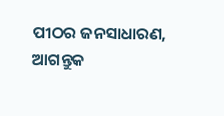ପୀଠର ଜନସାଧାରଣ, ଆଗନ୍ତୁକ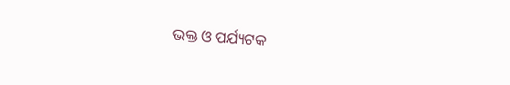ଭକ୍ତ ଓ ପର୍ଯ୍ୟଟକ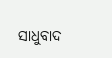ସାଧୁବାଦ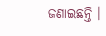ଜଣାଇଛନ୍ତି ।